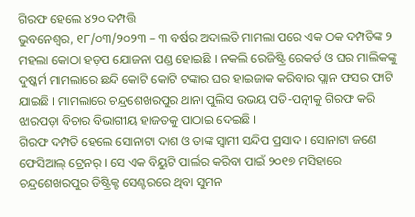ଗିରଫ ହେଲେ ୪୨୦ ଦମ୍ପତ୍ତି
ଭୁବନେଶ୍ୱର, ୧୮/୦୩/୨୦୨୩ – ୩ ବର୍ଷର ଅଦାଲତି ମାମଲା ପରେ ଏକ ଠକ ଦମ୍ପତିଙ୍କ ୨ ମହଲା କୋଠା ହଡ଼ପ ଯୋଜନା ପଣ୍ଡ ହୋଇଛି । ନକଲି ରେଜିଷ୍ଟ୍ରି ରେକର୍ଡ ଓ ଘର ମାଲିକଙ୍କୁ ଦୁଷ୍କର୍ମ ମାମଲାରେ ଛନ୍ଦି କୋଟି କୋଟି ଟଙ୍କାର ଘର ହାଇଜାକ କରିବାର ପ୍ଲାନ ଫସର ଫାଟି ଯାଇଛି । ମାମଲାରେ ଚନ୍ଦ୍ରଶେଖରପୁର ଥାନା ପୁଲିସ ଉଭୟ ପତି-ପତ୍ନୀକୁ ଗିରଫ କରି ଝାରପଡ଼ା ବିଚାର ବିଭାଗୀୟ ହାଜତକୁ ପାଠାଇ ଦେଇଛି ।
ଗିରଫ ଦମ୍ପତି ହେଲେ ସୋନାଟା ଦାଶ ଓ ତାଙ୍କ ସ୍ୱାମୀ ସନ୍ଦିପ ପ୍ରସାଦ । ସୋନାଟା ଜଣେ ଫେସିଆଲ୍ ଟ୍ରେନର୍ । ସେ ଏକ ବିୟୁଟି ପାର୍ଲର କରିବା ପାଇଁ ୨୦୧୭ ମସିହାରେ ଚନ୍ଦ୍ରଶେଖରପୁର ଡିଷ୍ଟ୍ରିକ୍ଟ ସେଣ୍ଟରରେ ଥିବା ସୁମନ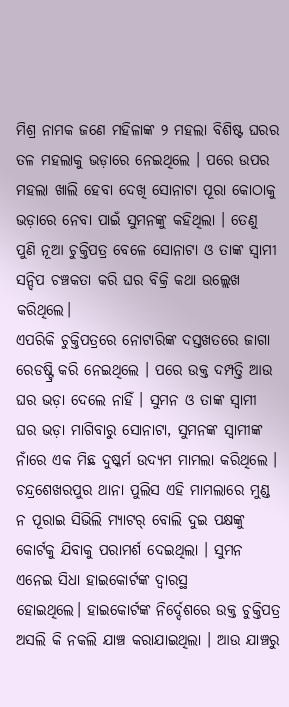ମିଶ୍ର ନାମକ ଜଣେ ମହିଳାଙ୍କ ୨ ମହଲା ବିଶିଷ୍ଟ ଘରର ତଳ ମହଲାକୁ ଭଡ଼ାରେ ନେଇଥିଲେ । ପରେ ଉପର ମହଲା ଖାଲି ହେବା ଦେଖି ସୋନାଟା ପୂରା କୋଠାକୁ ଭଡ଼ାରେ ନେବା ପାଇଁ ସୁମନଙ୍କୁ କହିଥିଲା । ତେଣୁ ପୁଣି ନୂଆ ଚୁକ୍ତିପତ୍ର ବେଳେ ସୋନାଟା ଓ ତାଙ୍କ ସ୍ୱାମୀ ସନ୍ଦିପ ଚଞ୍ଚକତା କରି ଘର ବିକ୍ରି କଥା ଉଲ୍ଲେଖ କରିଥିଲେ।
ଏପରିକି ଚୁକ୍ତିପତ୍ରରେ ନୋଟାରିଙ୍କ ଦସ୍ତଖତରେ ଜାଗା ରେଡଷ୍ଟ୍ରି କରି ନେଇଥିଲେ । ପରେ ଉକ୍ତ ଦମ୍ପତ୍ତି ଆଉ ଘର ଭଡ଼ା ଦେଲେ ନାହିଁ । ସୁମନ ଓ ତାଙ୍କ ସ୍ୱାମୀ ଘର ଭଡ଼ା ମାଗିବାରୁ ସୋନାଟା, ସୁମନଙ୍କ ସ୍ଵାମୀଙ୍କ ନାଁରେ ଏକ ମିଛ ଦୁଷ୍କର୍ମ ଉଦ୍ୟମ ମାମଲା କରିଥିଲେ । ଚନ୍ଦ୍ରଶେଖରପୁର ଥାନା ପୁଲିସ ଏହି ମାମଲାରେ ମୁଣ୍ଡ ନ ପୂରାଇ ସିଭିଲି ମ୍ୟାଟର୍ ବୋଲି ଦୁଇ ପକ୍ଷଙ୍କୁ କୋର୍ଟକୁ ଯିବାକୁ ପରାମର୍ଶ ଦେଇଥିଲା । ସୁମନ ଏନେଇ ସିଧା ହାଇକୋର୍ଟଙ୍କ ଦ୍ୱାରସ୍ଥ
ହୋଇଥିଲେ। ହାଇକୋର୍ଟଙ୍କ ନିର୍ଦ୍ଦେଶରେ ଉକ୍ତ ଚୁକ୍ତିପତ୍ର ଅସଲି କି ନକଲି ଯାଞ୍ଚ କରାଯାଇଥିଲା । ଆଉ ଯାଞ୍ଚରୁ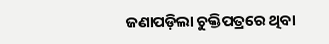ଜଣାପଡ଼ିଲା ଚୁକ୍ତିପତ୍ରରେ ଥିବା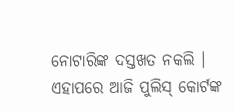ନୋଟାରିଙ୍କ ଦସ୍ତଖତ ନକଲି । ଏହାପରେ ଆଜି ପୁଲିସ୍ କୋର୍ଟଙ୍କ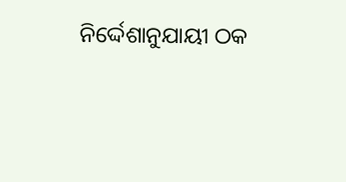ନିର୍ଦ୍ଦେଶାନୁଯାୟୀ ଠକ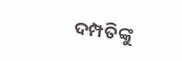ଦମ୍ପତିଙ୍କୁ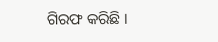ଗିରଫ କରିଛି ।